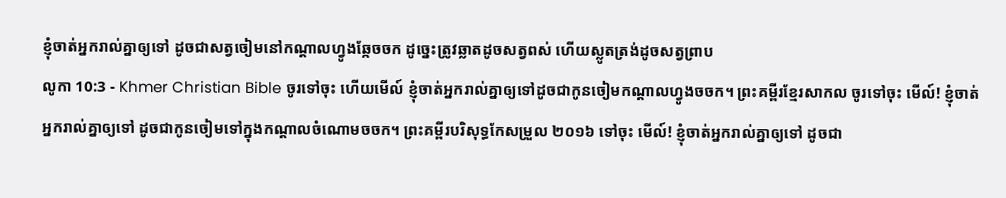ខ្ញុំចាត់អ្នករាល់គ្នាឲ្យទៅ ដូចជាសត្វចៀមនៅកណ្ដាលហ្វូងឆ្កែចចក ដូច្នេះត្រូវឆ្លាតដូចសត្វពស់ ហើយស្លូតត្រង់ដូចសត្វព្រាប
លូកា 10:3 - Khmer Christian Bible ចូរទៅចុះ ហើយមើល៍ ខ្ញុំចាត់អ្នករាល់គ្នាឲ្យទៅដូចជាកូនចៀមកណ្ដាលហ្វូងចចក។ ព្រះគម្ពីរខ្មែរសាកល ចូរទៅចុះ មើល៍! ខ្ញុំចាត់អ្នករាល់គ្នាឲ្យទៅ ដូចជាកូនចៀមទៅក្នុងកណ្ដាលចំណោមចចក។ ព្រះគម្ពីរបរិសុទ្ធកែសម្រួល ២០១៦ ទៅចុះ មើល៍! ខ្ញុំចាត់អ្នករាល់គ្នាឲ្យទៅ ដូចជា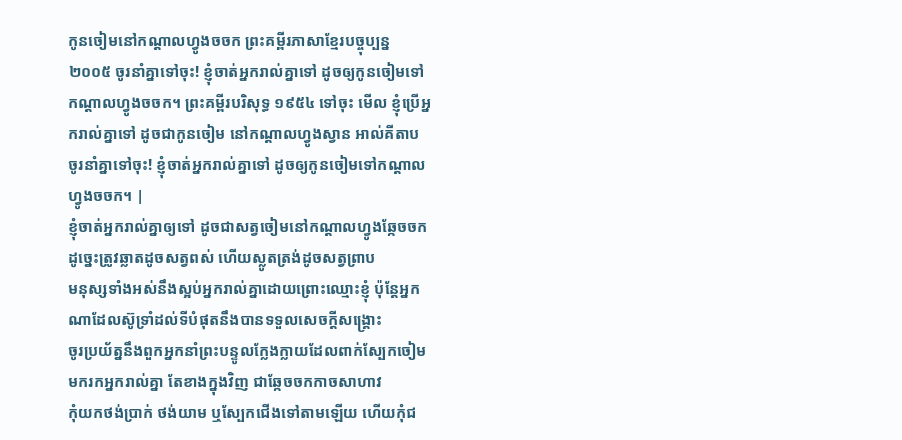កូនចៀមនៅកណ្តាលហ្វូងចចក ព្រះគម្ពីរភាសាខ្មែរបច្ចុប្បន្ន ២០០៥ ចូរនាំគ្នាទៅចុះ! ខ្ញុំចាត់អ្នករាល់គ្នាទៅ ដូចឲ្យកូនចៀមទៅកណ្ដាលហ្វូងចចក។ ព្រះគម្ពីរបរិសុទ្ធ ១៩៥៤ ទៅចុះ មើល ខ្ញុំប្រើអ្នករាល់គ្នាទៅ ដូចជាកូនចៀម នៅកណ្តាលហ្វូងស្វាន អាល់គីតាប ចូរនាំគ្នាទៅចុះ! ខ្ញុំចាត់អ្នករាល់គ្នាទៅ ដូចឲ្យកូនចៀមទៅកណ្ដាលហ្វូងចចក។ |
ខ្ញុំចាត់អ្នករាល់គ្នាឲ្យទៅ ដូចជាសត្វចៀមនៅកណ្ដាលហ្វូងឆ្កែចចក ដូច្នេះត្រូវឆ្លាតដូចសត្វពស់ ហើយស្លូតត្រង់ដូចសត្វព្រាប
មនុស្សទាំងអស់នឹងស្អប់អ្នករាល់គ្នាដោយព្រោះឈ្មោះខ្ញុំ ប៉ុន្ដែអ្នកណាដែលស៊ូទ្រាំដល់ទីបំផុតនឹងបានទទួលសេចក្ដីសង្គ្រោះ
ចូរប្រយ័ត្ននឹងពួកអ្នកនាំព្រះបន្ទូលក្លែងក្លាយដែលពាក់ស្បែកចៀមមករកអ្នករាល់គ្នា តែខាងក្នុងវិញ ជាឆ្កែចចកកាចសាហាវ
កុំយកថង់ប្រាក់ ថង់យាម ឬស្បែកជើងទៅតាមឡើយ ហើយកុំជ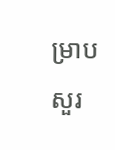ម្រាបសួរ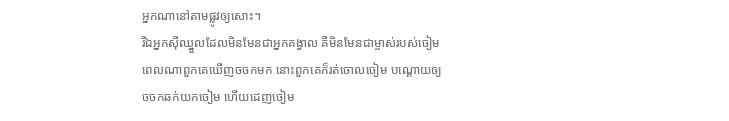អ្នកណានៅតាមផ្លូវឲ្យសោះ។
រីឯអ្នកស៊ីឈ្នួលដែលមិនមែនជាអ្នកគង្វាល គឺមិនមែនជាម្ចាស់របស់ចៀម ពេលណាពួកគេឃើញចចកមក នោះពួកគេក៏រត់ចោលចៀម បណ្ដោយឲ្យចចកឆក់យកចៀម ហើយដេញចៀម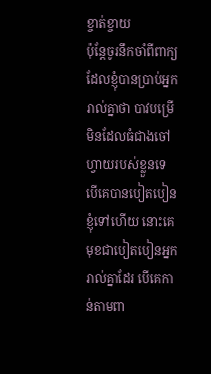ខ្ចាត់ខ្ចាយ
ប៉ុន្ដែចូរនឹកចាំពីពាក្យដែលខ្ញុំបានប្រាប់អ្នករាល់គ្នាថា បាវបម្រើមិនដែលធំជាងចៅហ្វាយរបស់ខ្លួនទេ បើគេបានបៀតបៀនខ្ញុំទៅហើយ នោះគេមុខជាបៀតបៀនអ្នករាល់គ្នាដែរ បើគេកាន់តាមពា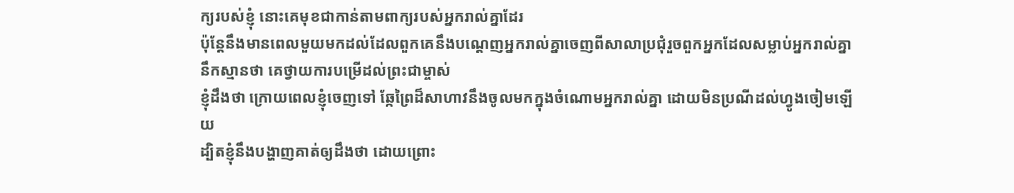ក្យរបស់ខ្ញុំ នោះគេមុខជាកាន់តាមពាក្យរបស់អ្នករាល់គ្នាដែរ
ប៉ុន្ដែនឹងមានពេលមួយមកដល់ដែលពួកគេនឹងបណ្ដេញអ្នករាល់គ្នាចេញពីសាលាប្រជុំរួចពួកអ្នកដែលសម្លាប់អ្នករាល់គ្នានឹកស្មានថា គេថ្វាយការបម្រើដល់ព្រះជាម្ចាស់
ខ្ញុំដឹងថា ក្រោយពេលខ្ញុំចេញទៅ ឆ្កែព្រៃដ៏សាហាវនឹងចូលមកក្នុងចំណោមអ្នករាល់គ្នា ដោយមិនប្រណីដល់ហ្វូងចៀមឡើយ
ដ្បិតខ្ញុំនឹងបង្ហាញគាត់ឲ្យដឹងថា ដោយព្រោះ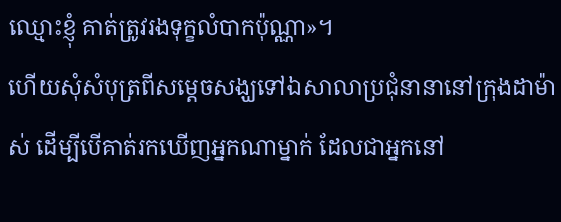ឈ្មោះខ្ញុំ គាត់ត្រូវរងទុក្ខលំបាកប៉ុណ្ណា»។
ហើយសុំសំបុត្រពីសម្ដេចសង្ឃទៅឯសាលាប្រជុំនានានៅក្រុងដាម៉ាស់ ដើម្បីបើគាត់រកឃើញអ្នកណាម្នាក់ ដែលជាអ្នកនៅ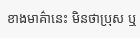ខាងមាគ៌ានេះ មិនថាប្រុស ឬ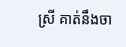ស្រី គាត់នឹងចា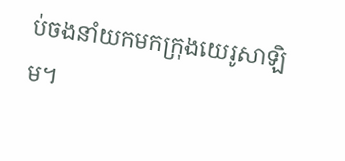ប់ចងនាំយកមកក្រុងយេរូសាឡិម។